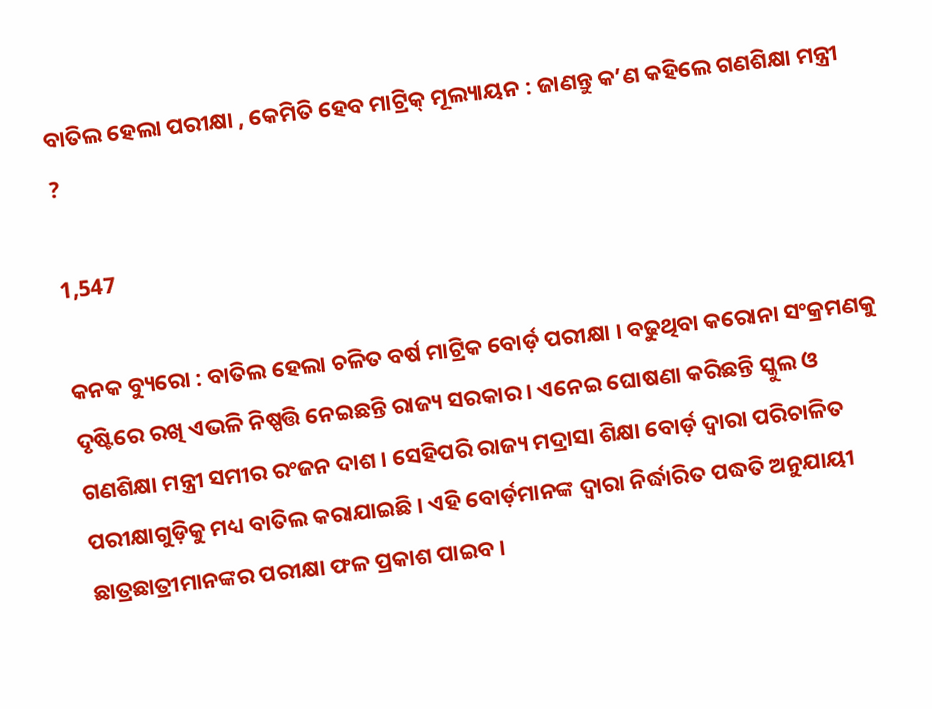ବାତିଲ ହେଲା ପରୀକ୍ଷା , କେମିତି ହେବ ମାଟ୍ରିକ୍ ମୂଲ୍ୟାୟନ : ଜାଣନ୍ତୁ କ’ଣ କହିଲେ ଗଣଶିକ୍ଷା ମନ୍ତ୍ରୀ ?

1,547

କନକ ବ୍ୟୁରୋ : ବାତିଲ ହେଲା ଚଳିତ ବର୍ଷ ମାଟ୍ରିକ ବୋର୍ଡ଼ ପରୀକ୍ଷା । ବଢୁଥିବା କରୋନା ସଂକ୍ରମଣକୁ ଦୃଷ୍ଟିରେ ରଖି ଏଭଳି ନିଷ୍ପତ୍ତି ନେଇଛନ୍ତି ରାଜ୍ୟ ସରକାର । ଏନେଇ ଘୋଷଣା କରିଛନ୍ତି ସ୍କୁଲ ଓ ଗଣଶିକ୍ଷା ମନ୍ତ୍ରୀ ସମୀର ରଂଜନ ଦାଶ । ସେହିପରି ରାଜ୍ୟ ମଦ୍ରାସା ଶିକ୍ଷା ବୋର୍ଡ଼ ଦ୍ୱାରା ପରିଚାଳିତ ପରୀକ୍ଷାଗୁଡ଼ିକୁ ମଧ୍ୟ ବାତିଲ କରାଯାଇଛି । ଏହି ବୋର୍ଡ଼ମାନଙ୍କ ଦ୍ୱାରା ନିର୍ଦ୍ଧାରିତ ପଦ୍ଧତି ଅନୁଯାୟୀ ଛାତ୍ରଛାତ୍ରୀମାନଙ୍କର ପରୀକ୍ଷା ଫଳ ପ୍ରକାଶ ପାଇବ ।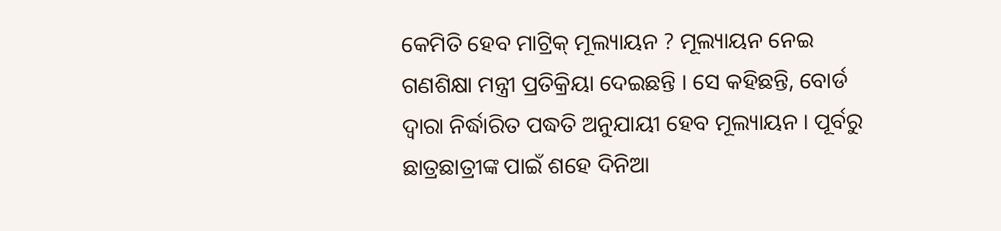କେମିତି ହେବ ମାଟ୍ରିକ୍ ମୂଲ୍ୟାୟନ ? ମୂଲ୍ୟାୟନ ନେଇ ଗଣଶିକ୍ଷା ମନ୍ତ୍ରୀ ପ୍ରତିକ୍ରିୟା ଦେଇଛନ୍ତି । ସେ କହିଛନ୍ତି, ବୋର୍ଡ ଦ୍ୱାରା ନିର୍ଦ୍ଧାରିତ ପଦ୍ଧତି ଅନୁଯାୟୀ ହେବ ମୂଲ୍ୟାୟନ । ପୂର୍ବରୁ ଛାତ୍ରଛାତ୍ରୀଙ୍କ ପାଇଁ ଶହେ ଦିନିଆ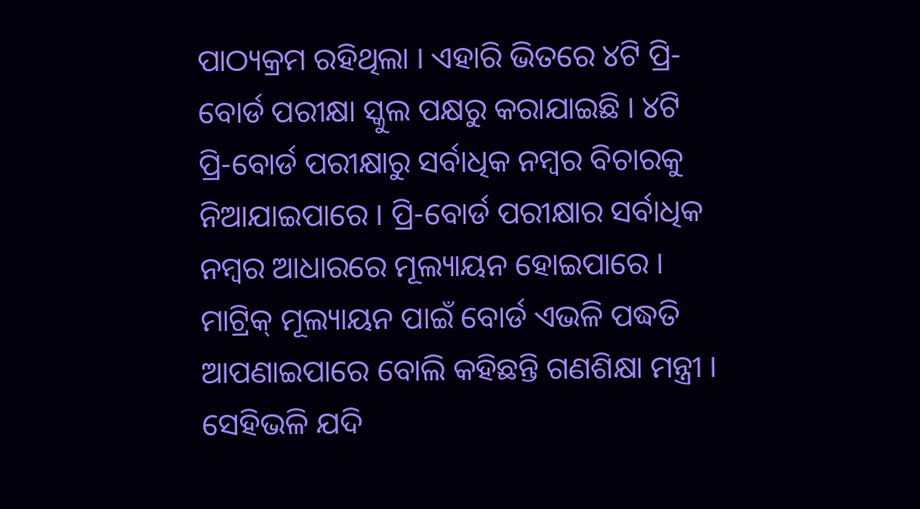ପାଠ୍ୟକ୍ରମ ରହିଥିଲା । ଏହାରି ଭିତରେ ୪ଟି ପ୍ରି-ବୋର୍ଡ ପରୀକ୍ଷା ସ୍କୁଲ ପକ୍ଷରୁ କରାଯାଇଛି । ୪ଟି ପ୍ରି-ବୋର୍ଡ ପରୀକ୍ଷାରୁ ସର୍ବାଧିକ ନମ୍ବର ବିଚାରକୁ ନିଆଯାଇପାରେ । ପ୍ରି-ବୋର୍ଡ ପରୀକ୍ଷାର ସର୍ବାଧିକ ନମ୍ବର ଆଧାରରେ ମୂଲ୍ୟାୟନ ହୋଇପାରେ । ମାଟ୍ରିକ୍ ମୂଲ୍ୟାୟନ ପାଇଁ ବୋର୍ଡ ଏଭଳି ପଦ୍ଧତି ଆପଣାଇପାରେ ବୋଲି କହିଛନ୍ତି ଗଣଶିକ୍ଷା ମନ୍ତ୍ରୀ । ସେହିଭଳି ଯଦି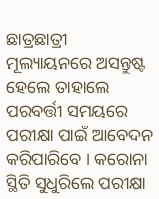ଛାତ୍ରଛାତ୍ରୀ ମୂଲ୍ୟାୟନରେ ଅସନ୍ତୁଷ୍ଟ ହେଲେ ତାହାଲେ ପରବର୍ତ୍ତୀ ସମୟରେ ପରୀକ୍ଷା ପାଇଁ ଆବେଦନ କରିପାରିବେ । କରୋନା ସ୍ଥିତି ସୁଧୁରିଲେ ପରୀକ୍ଷା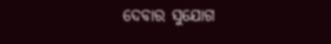ଦେବାର ସୁଯୋଗ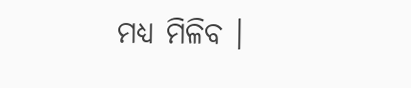ମଧ୍ୟ ମିଳିବ ।